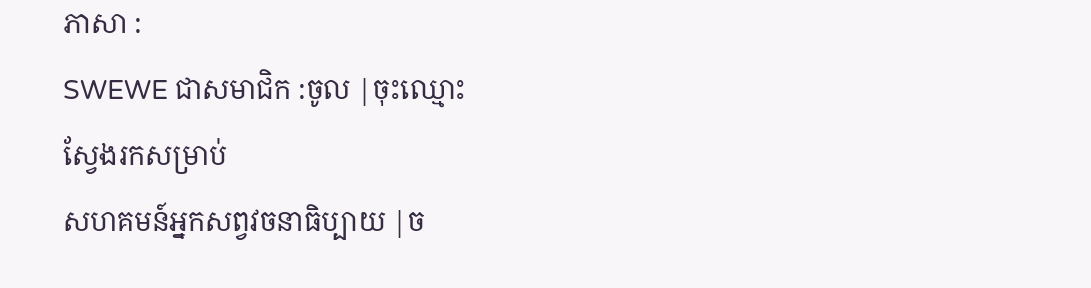ភាសា :
SWEWE ជាសមាជិក :ចូល |ចុះឈ្មោះ
ស្វែងរកសម្រាប់
សហគមន៍អ្នកសព្វវចនាធិប្បាយ |ច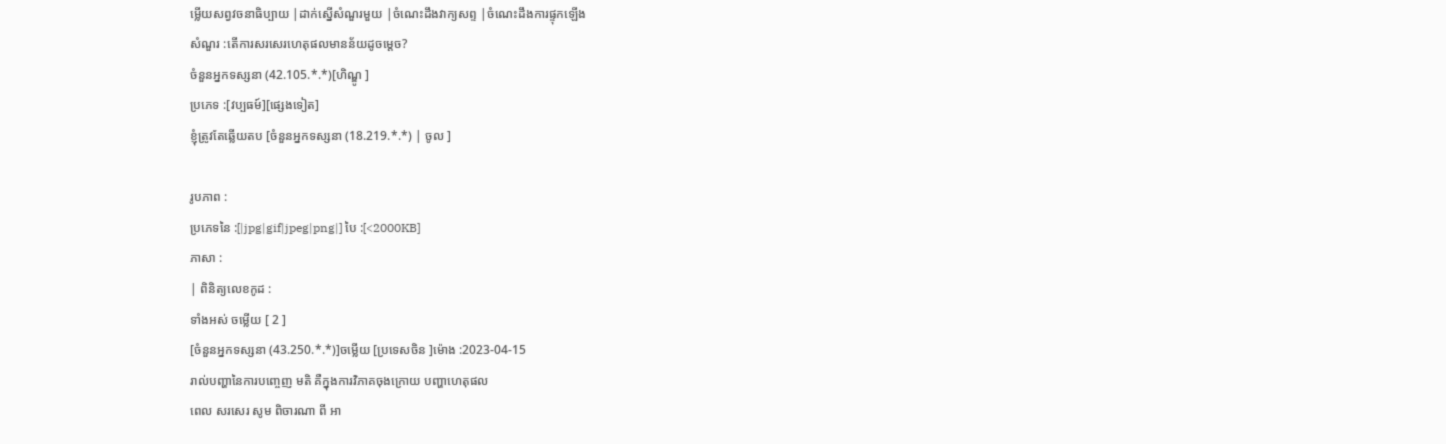ម្លើយសព្វវចនាធិប្បាយ |ដាក់ស្នើសំណួរមួយ |ចំណេះដឹងវាក្យសព្ទ |ចំណេះដឹងការផ្ទុកឡើង
សំណួរ :តើការសរសេរហេតុផលមានន័យដូចម្តេច?
ចំនួនអ្នកទស្សនា (42.105.*.*)[ហិណ្ឌូ ]
ប្រភេទ :[វប្បធម៍][ផ្សេងទៀត]
ខ្ញុំត្រូវតែឆ្លើយតប [ចំនួនអ្នកទស្សនា (18.219.*.*) | ចូល ]

រូបភាព :
ប្រភេទនៃ :[|jpg|gif|jpeg|png|] បៃ :[<2000KB]
ភាសា :
| ពិនិត្យលេខកូដ :
ទាំងអស់ ចម្លើយ [ 2 ]
[ចំនួនអ្នកទស្សនា (43.250.*.*)]ចម្លើយ [ប្រទេសចិន ]ម៉ោង :2023-04-15
រាល់បញ្ហានៃការបញ្ចេញ មតិ គឺក្នុងការវិភាគចុងក្រោយ បញ្ហាហេតុផល
ពេល សរសេរ សូម ពិចារណា ពី អា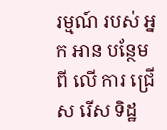រម្មណ៍ របស់ អ្នក អាន បន្ថែម ពី លើ ការ ជ្រើស រើស ទិដ្ឋ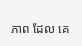ភាព ដែល គេ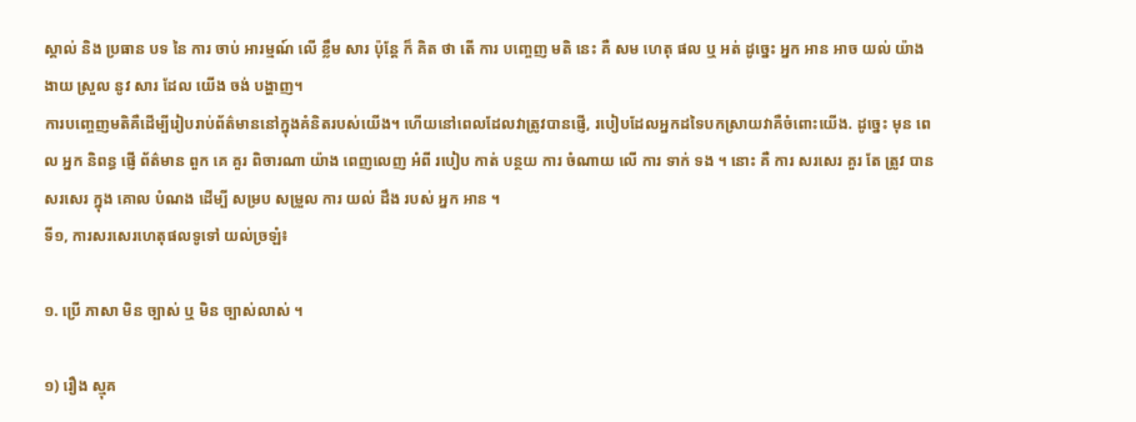ស្គាល់ និង ប្រធាន បទ នៃ ការ ចាប់ អារម្មណ៍ លើ ខ្លឹម សារ ប៉ុន្តែ ក៏ គិត ថា តើ ការ បញ្ចេញ មតិ នេះ គឺ សម ហេតុ ផល ឬ អត់ ដូច្នេះ អ្នក អាន អាច យល់ យ៉ាង ងាយ ស្រួល នូវ សារ ដែល យើង ចង់ បង្ហាញ។
ការបញ្ចេញមតិគឺដើម្បីរៀបរាប់ព័ត៌មាននៅក្នុងគំនិតរបស់យើង។ ហើយនៅពេលដែលវាត្រូវបានផ្ញើ, របៀបដែលអ្នកដទៃបកស្រាយវាគឺចំពោះយើង. ដូច្នេះ មុន ពេល អ្នក និពន្ធ ផ្ញើ ព័ត៌មាន ពួក គេ គួរ ពិចារណា យ៉ាង ពេញលេញ អំពី របៀប កាត់ បន្ថយ ការ ចំណាយ លើ ការ ទាក់ ទង ។ នោះ គឺ ការ សរសេរ គួរ តែ ត្រូវ បាន សរសេរ ក្នុង គោល បំណង ដើម្បី សម្រប សម្រួល ការ យល់ ដឹង របស់ អ្នក អាន ។
ទី១, ការសរសេរហេតុផលទូទៅ យល់ច្រឡំ៖

១. ប្រើ ភាសា មិន ច្បាស់ ឬ មិន ច្បាស់លាស់ ។

១) រឿង ស្មុគ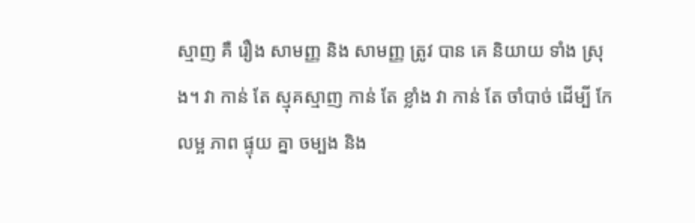ស្មាញ គឺ រឿង សាមញ្ញ និង សាមញ្ញ ត្រូវ បាន គេ និយាយ ទាំង ស្រុង។ វា កាន់ តែ ស្មុគស្មាញ កាន់ តែ ខ្លាំង វា កាន់ តែ ចាំបាច់ ដើម្បី កែ លម្អ ភាព ផ្ទុយ គ្នា ចម្បង និង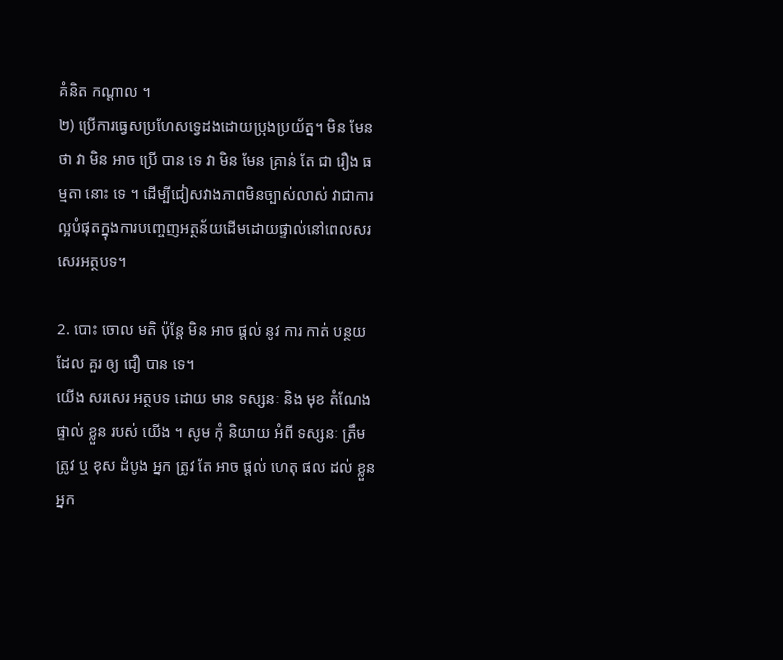គំនិត កណ្តាល ។
២) ប្រើការធ្វេសប្រហែសទ្វេដងដោយប្រុងប្រយ័ត្ន។ មិន មែន ថា វា មិន អាច ប្រើ បាន ទេ វា មិន មែន គ្រាន់ តែ ជា រឿង ធម្មតា នោះ ទេ ។ ដើម្បីជៀសវាងភាពមិនច្បាស់លាស់ វាជាការល្អបំផុតក្នុងការបញ្ចេញអត្ថន័យដើមដោយផ្ទាល់នៅពេលសរសេរអត្ថបទ។

2. បោះ ចោល មតិ ប៉ុន្តែ មិន អាច ផ្តល់ នូវ ការ កាត់ បន្ថយ ដែល គួរ ឲ្យ ជឿ បាន ទេ។
យើង សរសេរ អត្ថបទ ដោយ មាន ទស្សនៈ និង មុខ តំណែង ផ្ទាល់ ខ្លួន របស់ យើង ។ សូម កុំ និយាយ អំពី ទស្សនៈ ត្រឹមត្រូវ ឬ ខុស ដំបូង អ្នក ត្រូវ តែ អាច ផ្តល់ ហេតុ ផល ដល់ ខ្លួន អ្នក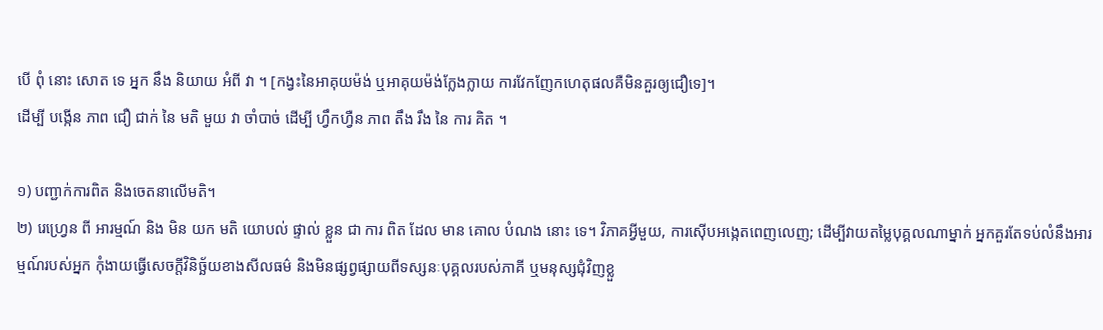បើ ពុំ នោះ សោត ទេ អ្នក នឹង និយាយ អំពី វា ។ [កង្វះនៃអាគុយម៉ង់ ឬអាគុយម៉ង់ក្លែងក្លាយ ការវែកញែកហេតុផលគឺមិនគួរឲ្យជឿទេ]។
ដើម្បី បង្កើន ភាព ជឿ ជាក់ នៃ មតិ មួយ វា ចាំបាច់ ដើម្បី ហ្វឹកហ្វឺន ភាព តឹង រឹង នៃ ការ គិត ។

១) បញ្ជាក់ការពិត និងចេតនាលើមតិ។
២) រេហ្វ្រេន ពី អារម្មណ៍ និង មិន យក មតិ យោបល់ ផ្ទាល់ ខ្លួន ជា ការ ពិត ដែល មាន គោល បំណង នោះ ទេ។ វិភាគអ្វីមួយ, ការស៊ើបអង្កេតពេញលេញ; ដើម្បីវាយតម្លៃបុគ្គលណាម្នាក់ អ្នកគួរតែទប់លំនឹងអារម្មណ៍របស់អ្នក កុំងាយធ្វើសេចក្តីវិនិច្ឆ័យខាងសីលធម៌ និងមិនផ្សព្វផ្សាយពីទស្សនៈបុគ្គលរបស់ភាគី ឬមនុស្សជុំវិញខ្លួ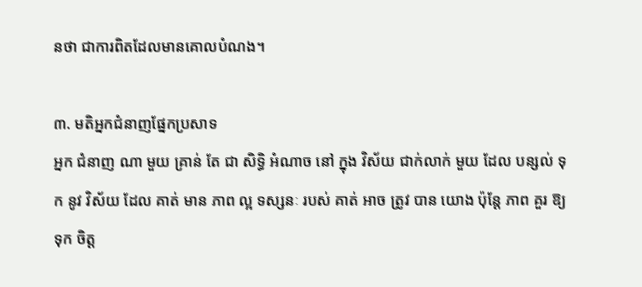នថា ជាការពិតដែលមានគោលបំណង។

៣. មតិអ្នកជំនាញផ្នែកប្រសាទ
អ្នក ជំនាញ ណា មួយ គ្រាន់ តែ ជា សិទ្ធិ អំណាច នៅ ក្នុង វិស័យ ជាក់លាក់ មួយ ដែល បន្សល់ ទុក នូវ វិស័យ ដែល គាត់ មាន ភាព ល្អ ទស្សនៈ របស់ គាត់ អាច ត្រូវ បាន យោង ប៉ុន្តែ ភាព គួរ ឱ្យ ទុក ចិត្ត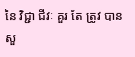នៃ វិជ្ជា ជីវៈ គួរ តែ ត្រូវ បាន សួ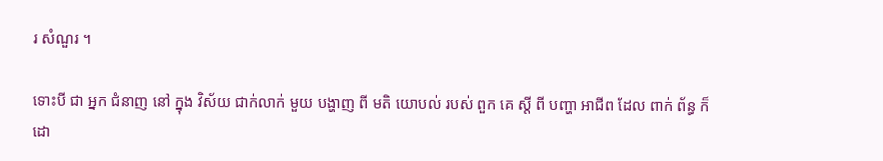រ សំណួរ ។

ទោះបី ជា អ្នក ជំនាញ នៅ ក្នុង វិស័យ ជាក់លាក់ មួយ បង្ហាញ ពី មតិ យោបល់ របស់ ពួក គេ ស្តី ពី បញ្ហា អាជីព ដែល ពាក់ ព័ន្ធ ក៏ ដោ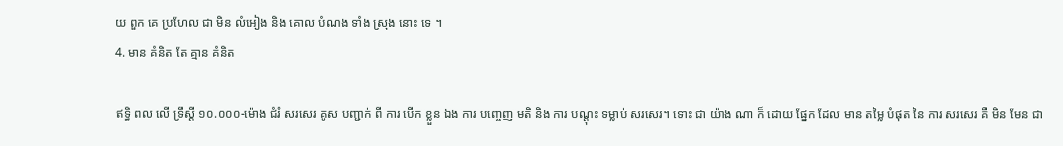យ ពួក គេ ប្រហែល ជា មិន លំអៀង និង គោល បំណង ទាំង ស្រុង នោះ ទេ ។
4. មាន គំនិត តែ គ្មាន គំនិត

ឥទ្ធិ ពល លើ ទ្រឹស្តី ១០.០០០-ម៉ោង ជំរំ សរសេរ គូស បញ្ជាក់ ពី ការ បើក ខ្លួន ឯង ការ បញ្ចេញ មតិ និង ការ បណ្ដុះ ទម្លាប់ សរសេរ។ ទោះ ជា យ៉ាង ណា ក៏ ដោយ ផ្នែក ដែល មាន តម្លៃ បំផុត នៃ ការ សរសេរ គឺ មិន មែន ជា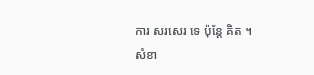ការ សរសេរ ទេ ប៉ុន្តែ គិត ។
សំខា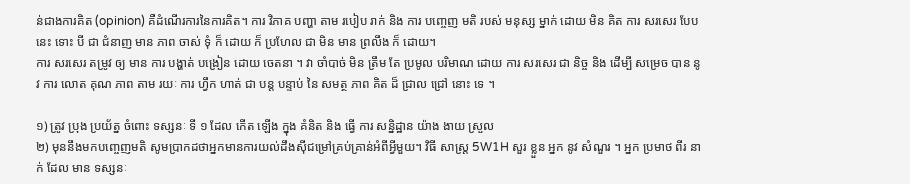ន់ជាងការគិត (opinion) គឺដំណើរការនៃការគិត។ ការ វិភាគ បញ្ហា តាម របៀប រាក់ និង ការ បញ្ចេញ មតិ របស់ មនុស្ស ម្នាក់ ដោយ មិន គិត ការ សរសេរ បែប នេះ ទោះ បី ជា ជំនាញ មាន ភាព ចាស់ ទុំ ក៏ ដោយ ក៏ ប្រហែល ជា មិន មាន ព្រលឹង ក៏ ដោយ។
ការ សរសេរ តម្រូវ ឲ្យ មាន ការ បង្ហាត់ បង្រៀន ដោយ ចេតនា ។ វា ចាំបាច់ មិន ត្រឹម តែ ប្រមូល បរិមាណ ដោយ ការ សរសេរ ជា និច្ច និង ដើម្បី សម្រេច បាន នូវ ការ លោត គុណ ភាព តាម រយៈ ការ ហ្វឹក ហាត់ ជា បន្ត បន្ទាប់ នៃ សមត្ថ ភាព គិត ដ៏ ជ្រាល ជ្រៅ នោះ ទេ ។

១) ត្រូវ ប្រុង ប្រយ័ត្ន ចំពោះ ទស្សនៈ ទី ១ ដែល កើត ឡើង ក្នុង គំនិត និង ធ្វើ ការ សន្និដ្ឋាន យ៉ាង ងាយ ស្រួល
២) មុននឹងមកបញ្ចេញមតិ សូមប្រាកដថាអ្នកមានការយល់ដឹងស៊ីជម្រៅគ្រប់គ្រាន់អំពីអ្វីមួយ។ វិធី សាស្ត្រ 5W1H សួរ ខ្លួន អ្នក នូវ សំណួរ ។ អ្នក ប្រមាថ ពីរ នាក់ ដែល មាន ទស្សនៈ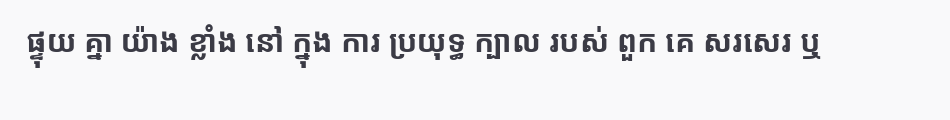ផ្ទុយ គ្នា យ៉ាង ខ្លាំង នៅ ក្នុង ការ ប្រយុទ្ធ ក្បាល របស់ ពួក គេ សរសេរ ឬ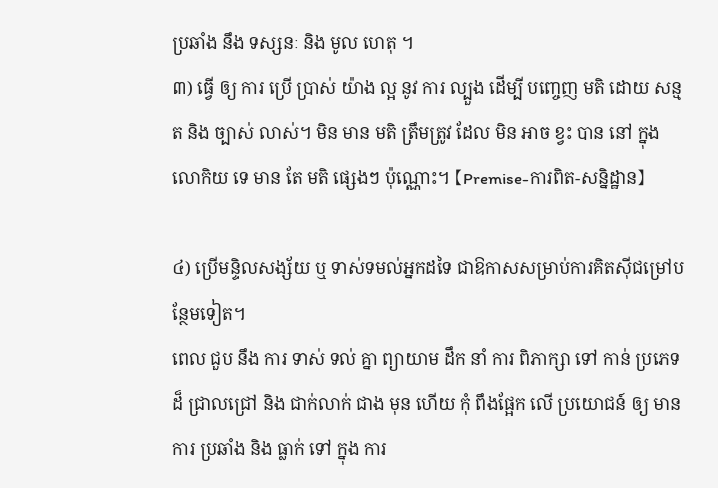ប្រឆាំង នឹង ទស្សនៈ និង មូល ហេតុ ។
៣) ធ្វើ ឲ្យ ការ ប្រើ ប្រាស់ យ៉ាង ល្អ នូវ ការ ល្បួង ដើម្បី បញ្ចេញ មតិ ដោយ សន្មត និង ច្បាស់ លាស់។ មិន មាន មតិ ត្រឹមត្រូវ ដែល មិន អាច ខ្វះ បាន នៅ ក្នុង លោកិយ ទេ មាន តែ មតិ ផ្សេងៗ ប៉ុណ្ណោះ។ 【Premise-ការពិត-សន្និដ្ឋាន】

៤) ប្រើមន្ទិលសង្ស័យ ឬ ទាស់ទមល់អ្នកដទៃ ជាឱកាសសម្រាប់ការគិតស៊ីជម្រៅបន្ថែមទៀត។
ពេល ជួប នឹង ការ ទាស់ ទល់ គ្នា ព្យាយាម ដឹក នាំ ការ ពិភាក្សា ទៅ កាន់ ប្រភេទ ដ៏ ជ្រាលជ្រៅ និង ជាក់លាក់ ជាង មុន ហើយ កុំ ពឹងផ្អែក លើ ប្រយោជន៍ ឲ្យ មាន ការ ប្រឆាំង និង ធ្លាក់ ទៅ ក្នុង ការ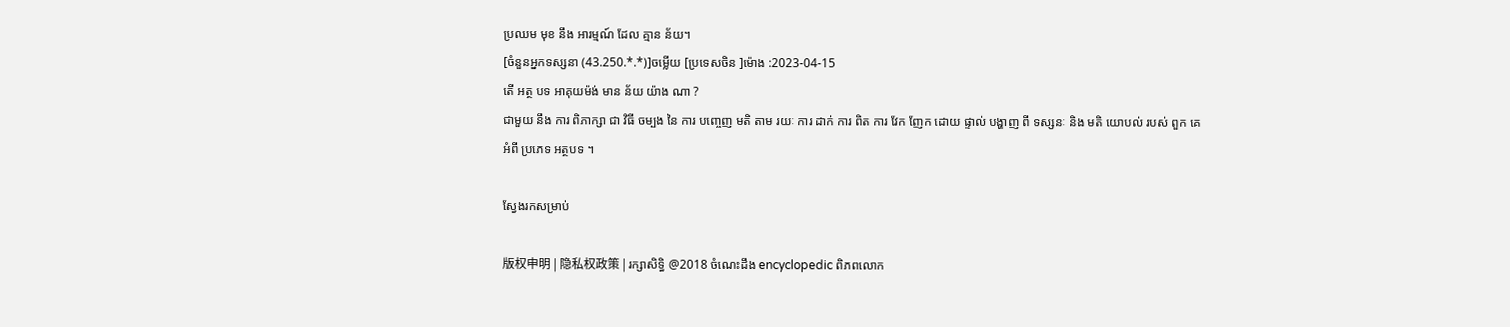ប្រឈម មុខ នឹង អារម្មណ៍ ដែល គ្មាន ន័យ។
[ចំនួនអ្នកទស្សនា (43.250.*.*)]ចម្លើយ [ប្រទេសចិន ]ម៉ោង :2023-04-15
តើ អត្ថ បទ អាគុយម៉ង់ មាន ន័យ យ៉ាង ណា ?
ជាមួយ នឹង ការ ពិភាក្សា ជា វិធី ចម្បង នៃ ការ បញ្ចេញ មតិ តាម រយៈ ការ ដាក់ ការ ពិត ការ វែក ញែក ដោយ ផ្ទាល់ បង្ហាញ ពី ទស្សនៈ និង មតិ យោបល់ របស់ ពួក គេ អំពី ប្រភេទ អត្ថបទ ។

ស្វែងរកសម្រាប់

版权申明 | 隐私权政策 | រក្សាសិទ្ធិ @2018 ចំណេះដឹង encyclopedic ពិភពលោក